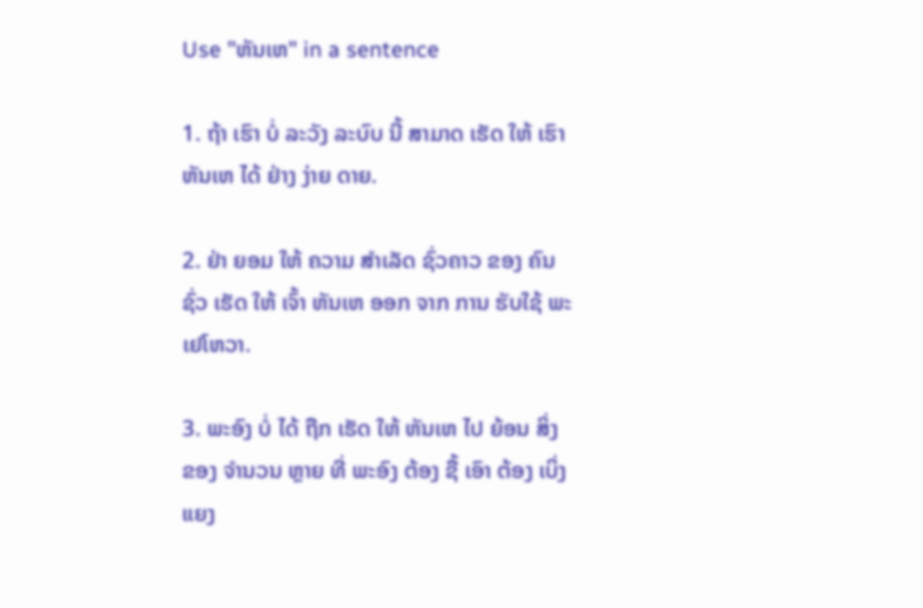Use "ຫັນເຫ" in a sentence

1. ຖ້າ ເຮົາ ບໍ່ ລະວັງ ລະບົບ ນີ້ ສາມາດ ເຮັດ ໃຫ້ ເຮົາ ຫັນເຫ ໄດ້ ຢ່າງ ງ່າຍ ດາຍ.

2. ຢ່າ ຍອມ ໃຫ້ ຄວາມ ສໍາເລັດ ຊົ່ວຄາວ ຂອງ ຄົນ ຊົ່ວ ເຮັດ ໃຫ້ ເຈົ້າ ຫັນເຫ ອອກ ຈາກ ການ ຮັບໃຊ້ ພະ ເຢໂຫວາ.

3. ພະອົງ ບໍ່ ໄດ້ ຖືກ ເຮັດ ໃຫ້ ຫັນເຫ ໄປ ຍ້ອນ ສິ່ງ ຂອງ ຈໍານວນ ຫຼາຍ ທີ່ ພະອົງ ຕ້ອງ ຊື້ ເອົາ ຕ້ອງ ເບິ່ງ ແຍງ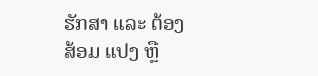ຮັກສາ ແລະ ຕ້ອງ ສ້ອມ ແປງ ຫຼື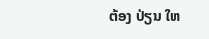ຕ້ອງ ປ່ຽນ ໃຫ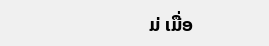ມ່ ເມື່ອ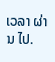ເວລາ ຜ່ານ ໄປ.